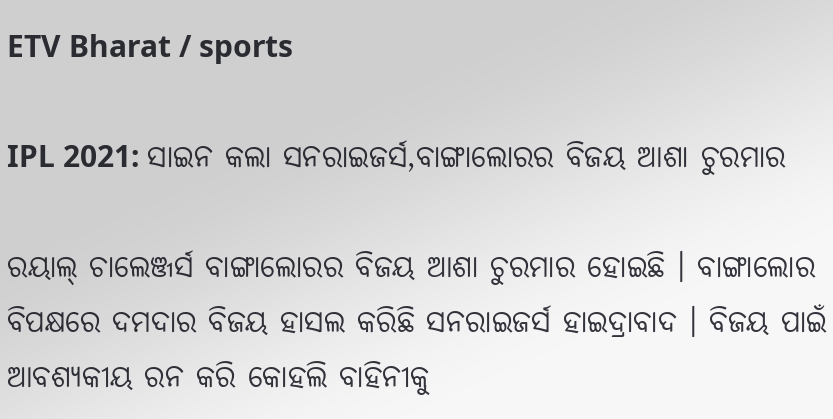ETV Bharat / sports

IPL 2021: ସାଇନ କଲା ସନରାଇଜର୍ସ,ବାଙ୍ଗାଲୋରର ବିଜୟ ଆଶା ଚୁରମାର

ରୟାଲ୍ ଚାଲେଞ୍ଜର୍ସ ବାଙ୍ଗାଲୋରର ବିଜୟ ଆଶା ଚୁରମାର ହୋଇଛି । ବାଙ୍ଗାଲୋର ବିପକ୍ଷରେ ଦମଦାର ବିଜୟ ହାସଲ କରିଛି ସନରାଇଜର୍ସ ହାଇଦ୍ରାବାଦ । ବିଜୟ ପାଇଁ ଆବଶ୍ୟକୀୟ ରନ କରି କୋହଲି ବାହିନୀକୁ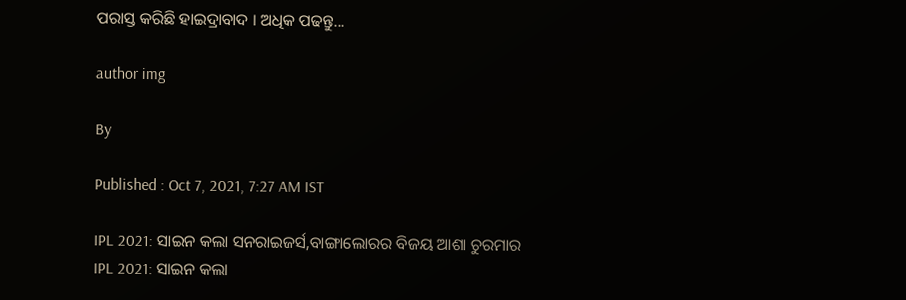ପରାସ୍ତ କରିଛି ହାଇଦ୍ରାବାଦ । ଅଧିକ ପଢନ୍ତୁ...

author img

By

Published : Oct 7, 2021, 7:27 AM IST

IPL 2021: ସାଇନ କଲା ସନରାଇଜର୍ସ,ବାଙ୍ଗାଲୋରର ବିଜୟ ଆଶା ଚୁରମାର
IPL 2021: ସାଇନ କଲା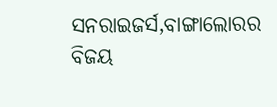ସନରାଇଜର୍ସ,ବାଙ୍ଗାଲୋରର ବିଜୟ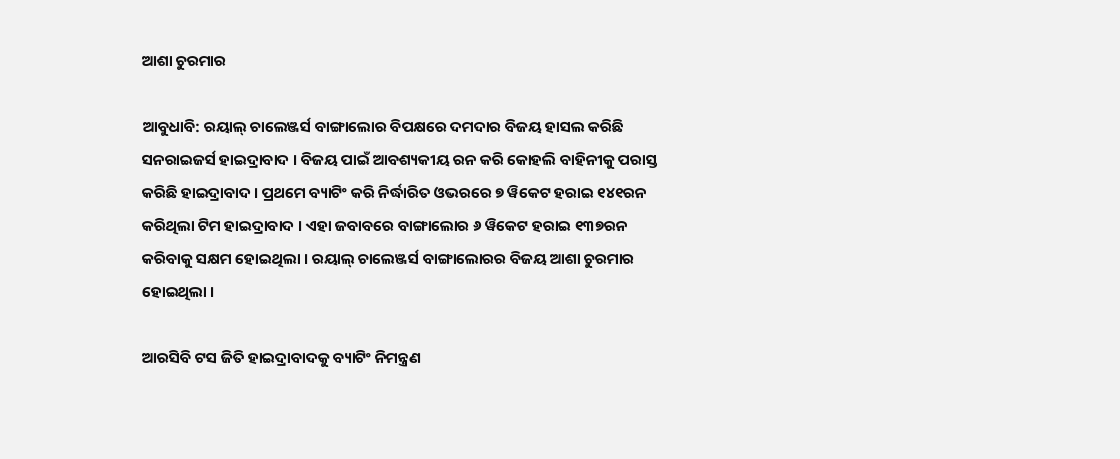ଆଶା ଚୁରମାର

ଆବୁଧାବି: ରୟାଲ୍ ଚାଲେଞ୍ଜର୍ସ ବାଙ୍ଗାଲୋର ବିପକ୍ଷରେ ଦମଦାର ବିଜୟ ହାସଲ କରିଛି ସନରାଇଜର୍ସ ହାଇଦ୍ରାବାଦ । ବିଜୟ ପାଇଁ ଆବଶ୍ୟକୀୟ ରନ କରି କୋହଲି ବାହିନୀକୁ ପରାସ୍ତ କରିଛି ହାଇଦ୍ରାବାଦ । ପ୍ରଥମେ ବ୍ୟାଟିଂ କରି ନିର୍ଦ୍ଧାରିତ ଓଭରରେ ୭ ୱିକେଟ ହରାଇ ୧୪୧ରନ କରିଥିଲା ଟିମ ହାଇଦ୍ରାବାଦ । ଏହା ଜବାବରେ ବାଙ୍ଗାଲୋର ୬ ୱିକେଟ ହରାଇ ୧୩୭ରନ କରିବାକୁ ସକ୍ଷମ ହୋଇଥିଲା । ରୟାଲ୍ ଚାଲେଞ୍ଜର୍ସ ବାଙ୍ଗାଲୋରର ବିଜୟ ଆଶା ଚୁରମାର ହୋଇଥିଲା ।

ଆରସିବି ଟସ ଜିତି ହାଇଦ୍ରାବାଦକୁ ବ୍ୟାଟିଂ ନିମନ୍ତ୍ରଣ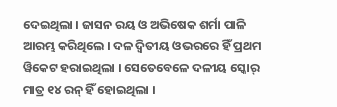ଦେଇଥିଲା । ଜାସନ ରୟ ଓ ଅଭିଷେକ ଶର୍ମା ପାଳି ଆରମ୍ଭ କରିଥିଲେ । ଦଳ ଦ୍ବିତୀୟ ଓଭରରେ ହିଁ ପ୍ରଥମ ୱିକେଟ ହରାଇଥିଲା । ସେତେବେଳେ ଦଳୀୟ ସ୍କୋର୍‌ ମାତ୍ର ୧୪ ରନ୍‌ ହିଁ ହୋଇଥିଲା ।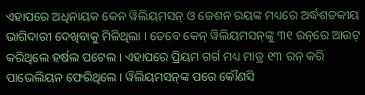ଏହାପରେ ଅଧିନାୟକ କେନ ୱିଲିୟମସନ୍‌ ଓ ଜେଶନ ରୟଙ୍କ ମଧ୍ୟରେ ଅର୍ଦ୍ଧଶତକୀୟ ଭାଗିଦାରୀ ଦେଖିବାକୁ ମିଳିଥିଲା । ତେବେ କେନ୍‌ ୱିଲିୟମସନ୍‌ଙ୍କୁ ୩୧ ରନ୍‌ରେ ଆଉଟ୍‌ କରିଥିଲେ ହର୍ଷଲ ପଟେଲ । ଏହାପରେ ପ୍ରିୟମ ଗର୍ଗ ମଧ୍ୟ ମାତ୍ର ୧୩ ରନ୍‌ କରି ପାଭେଲିୟନ ଫେରିଥିଲେ । ୱିଲିୟମସନ୍‌ଙ୍କ ପରେ କୌଣସି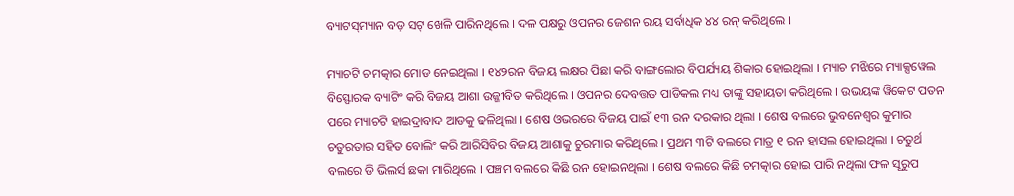ବ୍ୟାଟସ୍‌ମ୍ୟାନ ବଡ଼ ସଟ୍‌ ଖେଳି ପାରିନଥିଲେ । ଦଳ ପକ୍ଷରୁ ଓପନର ଜେଶନ ରୟ ସର୍ବାଧିକ ୪୪ ରନ୍‌ କରିଥିଲେ ।

ମ୍ୟାଚଟି ଚମତ୍କାର ମୋଡ ନେଇଥିଲା । ୧୪୨ରନ ବିଜୟ ଲକ୍ଷର ପିଛା କରି ବାଙ୍ଗଲୋର ବିପର୍ଯ୍ୟୟ ଶିକାର ହୋଇଥିଲା । ମ୍ୟାଚ ମଝିରେ ମ୍ୟାକ୍ସୱେଲ ବିସ୍ଫୋରକ ବ୍ୟାଟିଂ କରି ବିଜୟ ଆଶା ଉଜ୍ଜୀବିତ କରିଥିଲେ । ଓପନର ଦେବତ୍ତତ ପାଡିକଲ ମଧ୍ୟ ତାଙ୍କୁ ସହାୟତା କରିଥିଲେ । ଉଭୟଙ୍କ ୱିକେଟ ପତନ ପରେ ମ୍ୟାଚଟି ହାଇଦ୍ରାବାଦ ଆଡକୁ ଢଳିଥିଲା । ଶେଷ ଓଭରରେ ବିଜୟ ପାଇଁ ୧୩ ରନ ଦରକାର ଥିଲା । ଶେଷ ବଲରେ ଭୁବନେଶ୍ବର କୁମାର ଚତୁରତାର ସହିତ ବୋଲିଂ କରି ଆରିସିବିର ବିଜୟ ଆଶାକୁ ଚୁରମାର କରିଥିଲେ । ପ୍ରଥମ ୩ଟି ବଲରେ ମାତ୍ର ୧ ରନ ହାସଲ ହୋଇଥିଲା । ଚତୁର୍ଥ ବଲରେ ଡି ଭିଲର୍ସ ଛକା ମାରିଥିଲେ । ପଞ୍ଚମ ବଲରେ କିଛି ରନ ହୋଇନଥିଲା । ଶେଷ ବଲରେ କିଛି ଚମତ୍କାର ହୋଇ ପାରି ନଥିଲା ଫଳ ସୂରୁପ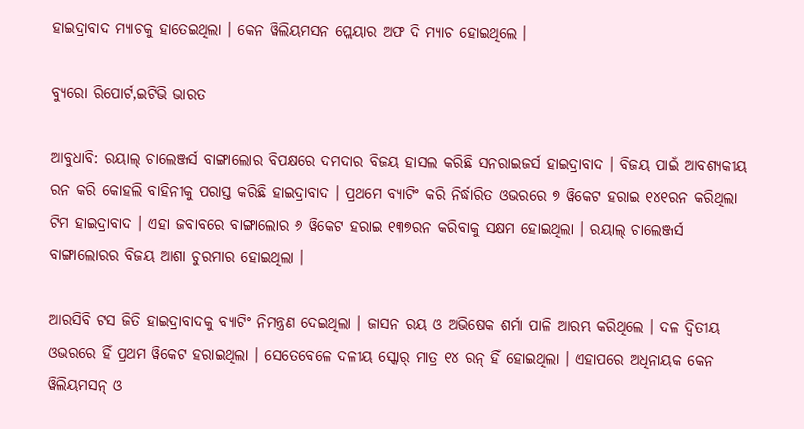ହାଇଦ୍ରାବାଦ ମ୍ୟାଚକୁ ହାତେଇଥିଲା । କେନ ୱିଲିୟମସନ ପ୍ଲେୟାର ଅଫ ଦି ମ୍ୟାଚ ହୋଇଥିଲେ ।

ବ୍ୟୁରୋ ରିପୋର୍ଟ,ଇଟିଭି ଭାରତ

ଆବୁଧାବି: ରୟାଲ୍ ଚାଲେଞ୍ଜର୍ସ ବାଙ୍ଗାଲୋର ବିପକ୍ଷରେ ଦମଦାର ବିଜୟ ହାସଲ କରିଛି ସନରାଇଜର୍ସ ହାଇଦ୍ରାବାଦ । ବିଜୟ ପାଇଁ ଆବଶ୍ୟକୀୟ ରନ କରି କୋହଲି ବାହିନୀକୁ ପରାସ୍ତ କରିଛି ହାଇଦ୍ରାବାଦ । ପ୍ରଥମେ ବ୍ୟାଟିଂ କରି ନିର୍ଦ୍ଧାରିତ ଓଭରରେ ୭ ୱିକେଟ ହରାଇ ୧୪୧ରନ କରିଥିଲା ଟିମ ହାଇଦ୍ରାବାଦ । ଏହା ଜବାବରେ ବାଙ୍ଗାଲୋର ୬ ୱିକେଟ ହରାଇ ୧୩୭ରନ କରିବାକୁ ସକ୍ଷମ ହୋଇଥିଲା । ରୟାଲ୍ ଚାଲେଞ୍ଜର୍ସ ବାଙ୍ଗାଲୋରର ବିଜୟ ଆଶା ଚୁରମାର ହୋଇଥିଲା ।

ଆରସିବି ଟସ ଜିତି ହାଇଦ୍ରାବାଦକୁ ବ୍ୟାଟିଂ ନିମନ୍ତ୍ରଣ ଦେଇଥିଲା । ଜାସନ ରୟ ଓ ଅଭିଷେକ ଶର୍ମା ପାଳି ଆରମ୍ଭ କରିଥିଲେ । ଦଳ ଦ୍ବିତୀୟ ଓଭରରେ ହିଁ ପ୍ରଥମ ୱିକେଟ ହରାଇଥିଲା । ସେତେବେଳେ ଦଳୀୟ ସ୍କୋର୍‌ ମାତ୍ର ୧୪ ରନ୍‌ ହିଁ ହୋଇଥିଲା । ଏହାପରେ ଅଧିନାୟକ କେନ ୱିଲିୟମସନ୍‌ ଓ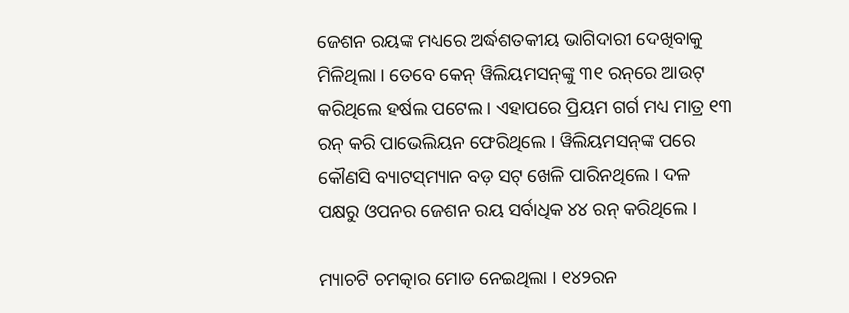ଜେଶନ ରୟଙ୍କ ମଧ୍ୟରେ ଅର୍ଦ୍ଧଶତକୀୟ ଭାଗିଦାରୀ ଦେଖିବାକୁ ମିଳିଥିଲା । ତେବେ କେନ୍‌ ୱିଲିୟମସନ୍‌ଙ୍କୁ ୩୧ ରନ୍‌ରେ ଆଉଟ୍‌ କରିଥିଲେ ହର୍ଷଲ ପଟେଲ । ଏହାପରେ ପ୍ରିୟମ ଗର୍ଗ ମଧ୍ୟ ମାତ୍ର ୧୩ ରନ୍‌ କରି ପାଭେଲିୟନ ଫେରିଥିଲେ । ୱିଲିୟମସନ୍‌ଙ୍କ ପରେ କୌଣସି ବ୍ୟାଟସ୍‌ମ୍ୟାନ ବଡ଼ ସଟ୍‌ ଖେଳି ପାରିନଥିଲେ । ଦଳ ପକ୍ଷରୁ ଓପନର ଜେଶନ ରୟ ସର୍ବାଧିକ ୪୪ ରନ୍‌ କରିଥିଲେ ।

ମ୍ୟାଚଟି ଚମତ୍କାର ମୋଡ ନେଇଥିଲା । ୧୪୨ରନ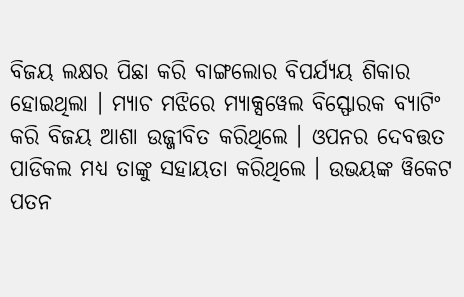ବିଜୟ ଲକ୍ଷର ପିଛା କରି ବାଙ୍ଗଲୋର ବିପର୍ଯ୍ୟୟ ଶିକାର ହୋଇଥିଲା । ମ୍ୟାଚ ମଝିରେ ମ୍ୟାକ୍ସୱେଲ ବିସ୍ଫୋରକ ବ୍ୟାଟିଂ କରି ବିଜୟ ଆଶା ଉଜ୍ଜୀବିତ କରିଥିଲେ । ଓପନର ଦେବତ୍ତତ ପାଡିକଲ ମଧ୍ୟ ତାଙ୍କୁ ସହାୟତା କରିଥିଲେ । ଉଭୟଙ୍କ ୱିକେଟ ପତନ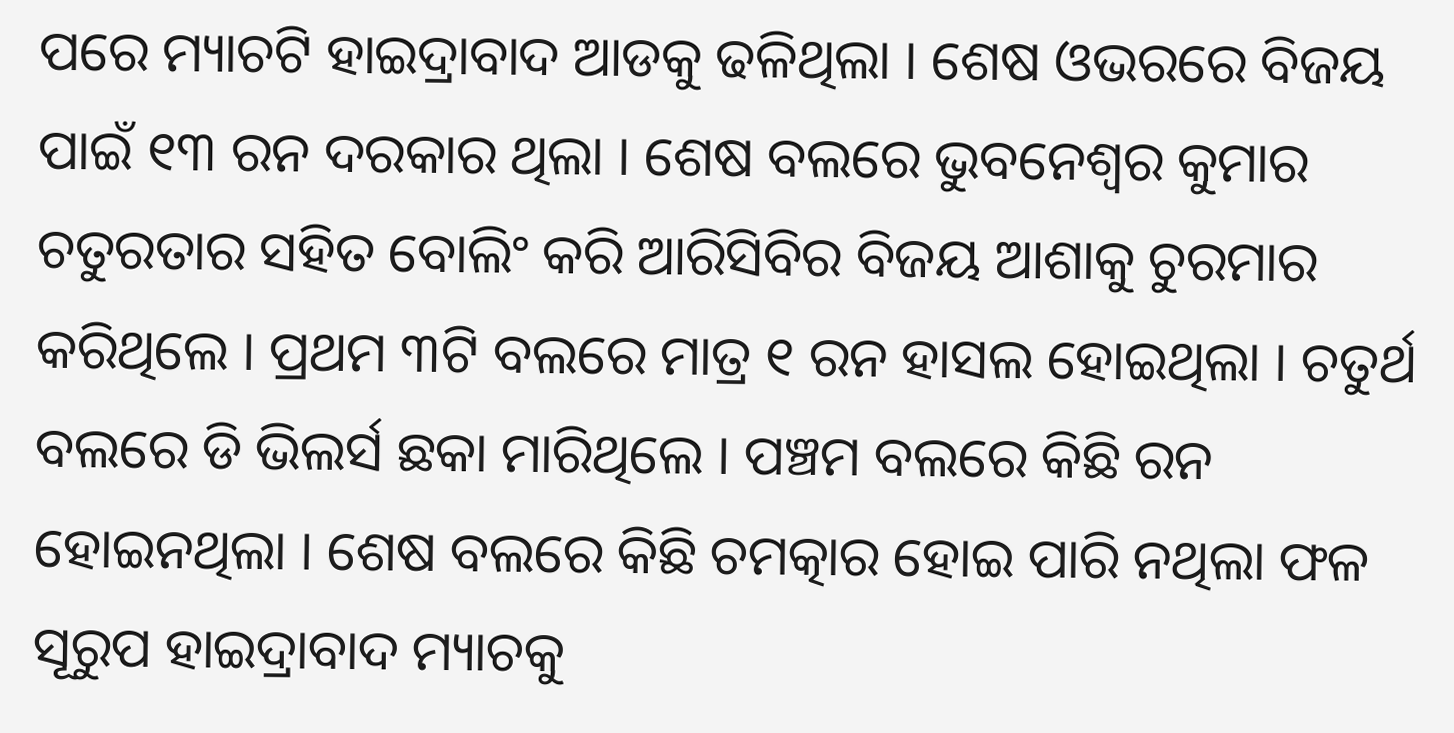ପରେ ମ୍ୟାଚଟି ହାଇଦ୍ରାବାଦ ଆଡକୁ ଢଳିଥିଲା । ଶେଷ ଓଭରରେ ବିଜୟ ପାଇଁ ୧୩ ରନ ଦରକାର ଥିଲା । ଶେଷ ବଲରେ ଭୁବନେଶ୍ବର କୁମାର ଚତୁରତାର ସହିତ ବୋଲିଂ କରି ଆରିସିବିର ବିଜୟ ଆଶାକୁ ଚୁରମାର କରିଥିଲେ । ପ୍ରଥମ ୩ଟି ବଲରେ ମାତ୍ର ୧ ରନ ହାସଲ ହୋଇଥିଲା । ଚତୁର୍ଥ ବଲରେ ଡି ଭିଲର୍ସ ଛକା ମାରିଥିଲେ । ପଞ୍ଚମ ବଲରେ କିଛି ରନ ହୋଇନଥିଲା । ଶେଷ ବଲରେ କିଛି ଚମତ୍କାର ହୋଇ ପାରି ନଥିଲା ଫଳ ସୂରୁପ ହାଇଦ୍ରାବାଦ ମ୍ୟାଚକୁ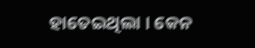ହାତେଇଥିଲା । କେନ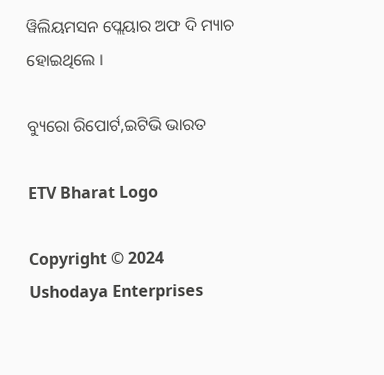ୱିଲିୟମସନ ପ୍ଲେୟାର ଅଫ ଦି ମ୍ୟାଚ ହୋଇଥିଲେ ।

ବ୍ୟୁରୋ ରିପୋର୍ଟ,ଇଟିଭି ଭାରତ

ETV Bharat Logo

Copyright © 2024 Ushodaya Enterprises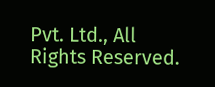Pvt. Ltd., All Rights Reserved.